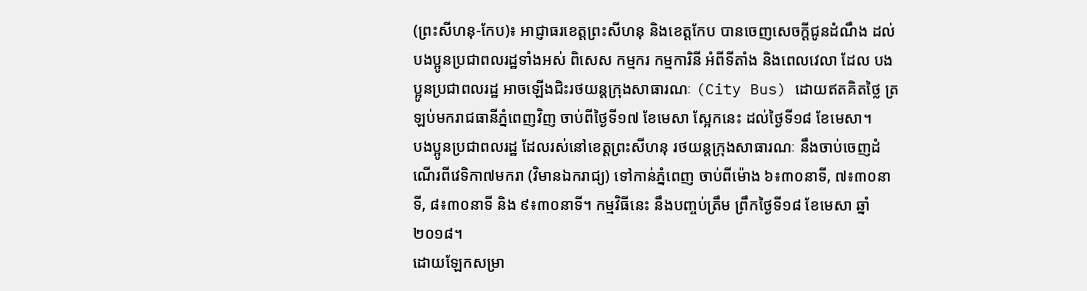(ព្រះសីហនុ-កែប)៖ អាជ្ញាធរខេត្តព្រះសីហនុ និងខេត្តកែប បានចេញសេចក្ដីជូនដំណឹង ដល់បងប្អូនប្រជាពលរដ្ឋទាំងអស់ ពិសេស កម្មករ កម្មការិនី អំពីទីតាំង និងពេលវេលា ដែល បងប្អូនប្រជាពលរដ្ឋ អាចឡើងជិះរថយន្តក្រុងសាធារណៈ (City Bus) ដោយឥតគិតថ្លៃ ត្រឡប់មករាជធានីភ្នំពេញវិញ ចាប់ពីថ្ងៃទី១៧ ខែមេសា ស្អែកនេះ ដល់ថ្ងៃទី១៨ ខែមេសា។
បងប្អូនប្រជាពលរដ្ឋ ដែលរស់នៅខេត្តព្រះសីហនុ រថយន្តក្រុងសាធារណៈ នឹងចាប់ចេញដំណើរពីវេទិកា៧មករា (វិមានឯករាជ្យ) ទៅកាន់ភ្នំពេញ ចាប់ពីម៉ោង ៦៖៣០នាទី, ៧៖៣០នាទី, ៨៖៣០នាទី និង ៩៖៣០នាទី។ កម្មវិធីនេះ នឹងបញ្ចប់ត្រឹម ព្រឹកថ្ងៃទី១៨ ខែមេសា ឆ្នាំ២០១៨។
ដោយឡែកសម្រា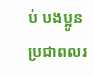ប់ បងប្អូនប្រជាពលរ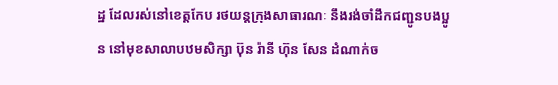ដ្ឋ ដែលរស់នៅខេត្តកែប រថយន្តក្រុងសាធារណៈ នឹងរង់ចាំដឹកជញ្ជូនបងប្អូន នៅមុខសាលាបឋមសិក្សា ប៊ុន រ៉ានី ហ៊ុន សែន ដំណាក់ច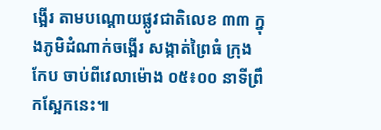ង្អើរ តាមបណ្ដោយផ្លូវជាតិលេខ ៣៣ ក្នុងភូមិដំណាក់ចង្អើរ សង្កាត់ព្រៃធំ ក្រុងកែប ចាប់ពីវេលាម៉ោង ០៥៖០០ នាទីព្រឹកស្អែកនេះ៕